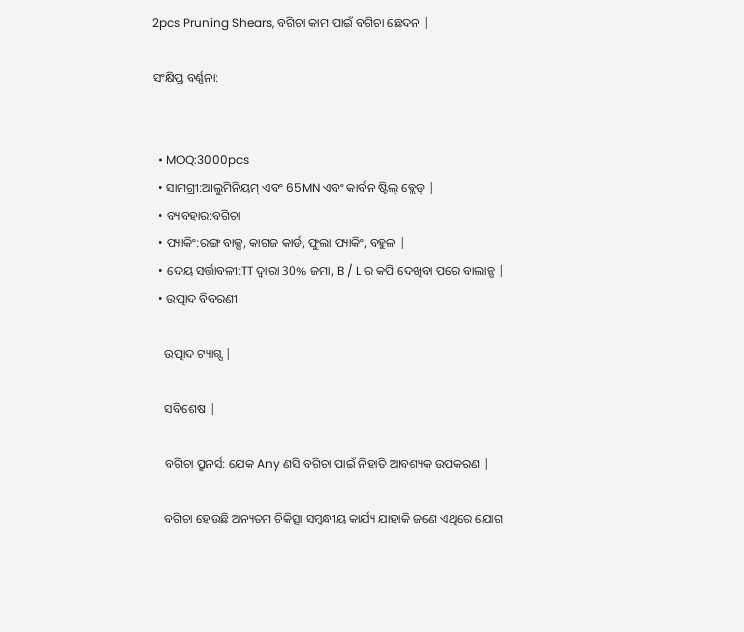2pcs Pruning Shears, ବଗିଚା କାମ ପାଇଁ ବଗିଚା ଛେଦନ |

ସଂକ୍ଷିପ୍ତ ବର୍ଣ୍ଣନା:


  • MOQ:3000pcs
  • ସାମଗ୍ରୀ:ଆଲୁମିନିୟମ୍ ଏବଂ 65MN ଏବଂ କାର୍ବନ ଷ୍ଟିଲ୍ ବ୍ଲେଡ୍ |
  • ବ୍ୟବହାର:ବଗିଚା
  • ପ୍ୟାକିଂ:ରଙ୍ଗ ବାକ୍ସ, କାଗଜ କାର୍ଡ, ଫୁଲା ପ୍ୟାକିଂ, ବହୁଳ |
  • ଦେୟ ସର୍ତ୍ତାବଳୀ:TT ଦ୍ୱାରା 30% ଜମା, B / L ର କପି ଦେଖିବା ପରେ ବାଲାନ୍ସ |
  • ଉତ୍ପାଦ ବିବରଣୀ

    ଉତ୍ପାଦ ଟ୍ୟାଗ୍ସ |

    ସବିଶେଷ |

    ବଗିଚା ପ୍ରୁନର୍ସ: ଯେକ Any ଣସି ବଗିଚା ପାଇଁ ନିହାତି ଆବଶ୍ୟକ ଉପକରଣ |

    ବଗିଚା ହେଉଛି ଅନ୍ୟତମ ଚିକିତ୍ସା ସମ୍ବନ୍ଧୀୟ କାର୍ଯ୍ୟ ଯାହାକି ଜଣେ ଏଥିରେ ଯୋଗ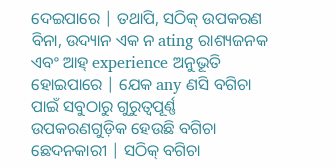ଦେଇପାରେ | ତଥାପି, ସଠିକ୍ ଉପକରଣ ବିନା, ଉଦ୍ୟାନ ଏକ ନ ating ରାଶ୍ୟଜନକ ଏବଂ ଆହ୍ experience ଅନୁଭୂତି ହୋଇପାରେ | ଯେକ any ଣସି ବଗିଚା ପାଇଁ ସବୁଠାରୁ ଗୁରୁତ୍ୱପୂର୍ଣ୍ଣ ଉପକରଣଗୁଡ଼ିକ ହେଉଛି ବଗିଚା ଛେଦନକାରୀ | ସଠିକ୍ ବଗିଚା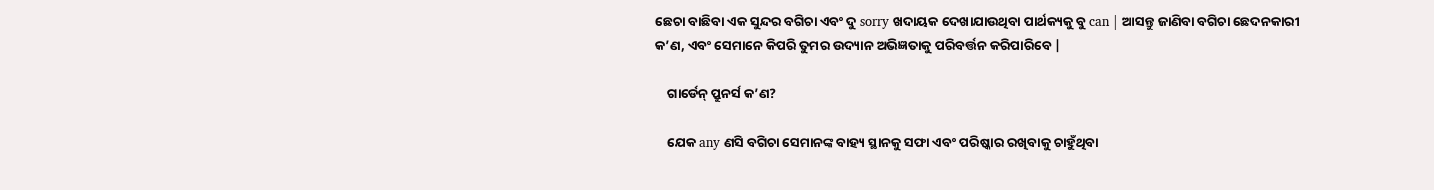ଛେଚା ବାଛିବା ଏକ ସୁନ୍ଦର ବଗିଚା ଏବଂ ଦୁ sorry ଖଦାୟକ ଦେଖାଯାଉଥିବା ପାର୍ଥକ୍ୟକୁ ବୁ can | ଆସନ୍ତୁ ଜାଣିବା ବଗିଚା ଛେଦନକାରୀ କ’ଣ, ଏବଂ ସେମାନେ କିପରି ତୁମର ଉଦ୍ୟାନ ଅଭିଜ୍ଞତାକୁ ପରିବର୍ତ୍ତନ କରିପାରିବେ |

    ଗାର୍ଡେନ୍ ପ୍ରୁନର୍ସ କ’ଣ?

    ଯେକ any ଣସି ବଗିଚା ସେମାନଙ୍କ ବାହ୍ୟ ସ୍ଥାନକୁ ସଫା ଏବଂ ପରିଷ୍କାର ରଖିବାକୁ ଚାହୁଁଥିବା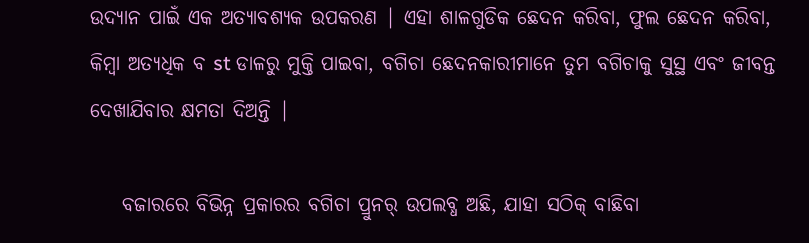ଉଦ୍ୟାନ ପାଇଁ ଏକ ଅତ୍ୟାବଶ୍ୟକ ଉପକରଣ | ଏହା ଶାଳଗୁଡିକ ଛେଦନ କରିବା, ଫୁଲ ଛେଦନ କରିବା, କିମ୍ବା ଅତ୍ୟଧିକ ବ st ଡାଳରୁ ମୁକ୍ତି ପାଇବା, ବଗିଚା ଛେଦନକାରୀମାନେ ତୁମ ବଗିଚାକୁ ସୁସ୍ଥ ଏବଂ ଜୀବନ୍ତ ଦେଖାଯିବାର କ୍ଷମତା ଦିଅନ୍ତି |

    ବଜାରରେ ବିଭିନ୍ନ ପ୍ରକାରର ବଗିଚା ପ୍ରୁନର୍ ଉପଲବ୍ଧ ଅଛି, ଯାହା ସଠିକ୍ ବାଛିବା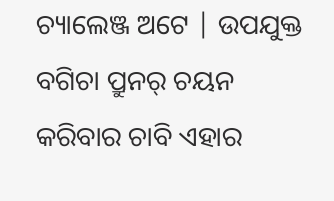ଚ୍ୟାଲେଞ୍ଜ ଅଟେ | ଉପଯୁକ୍ତ ବଗିଚା ପ୍ରୁନର୍ ଚୟନ କରିବାର ଚାବି ଏହାର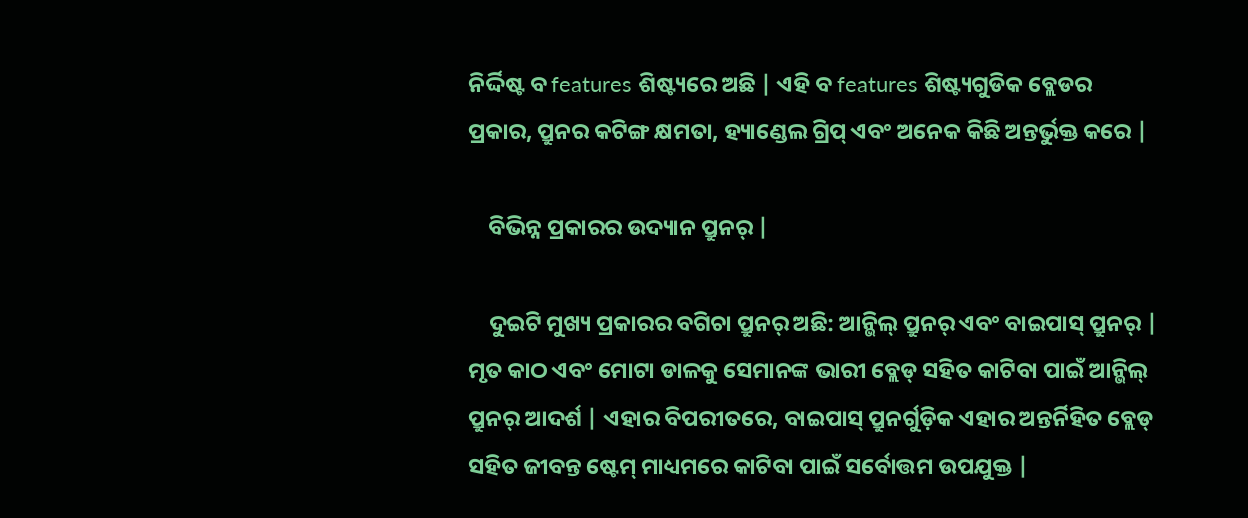ନିର୍ଦ୍ଦିଷ୍ଟ ବ features ଶିଷ୍ଟ୍ୟରେ ଅଛି | ଏହି ବ features ଶିଷ୍ଟ୍ୟଗୁଡିକ ବ୍ଲେଡର ପ୍ରକାର, ପ୍ରୁନର କଟିଙ୍ଗ କ୍ଷମତା, ହ୍ୟାଣ୍ଡେଲ ଗ୍ରିପ୍ ଏବଂ ଅନେକ କିଛି ଅନ୍ତର୍ଭୁକ୍ତ କରେ |

    ବିଭିନ୍ନ ପ୍ରକାରର ଉଦ୍ୟାନ ପ୍ରୁନର୍ |

    ଦୁଇଟି ମୁଖ୍ୟ ପ୍ରକାରର ବଗିଚା ପ୍ରୁନର୍ ଅଛି: ଆନ୍ଭିଲ୍ ପ୍ରୁନର୍ ଏବଂ ବାଇପାସ୍ ପ୍ରୁନର୍ | ମୃତ କାଠ ଏବଂ ମୋଟା ଡାଳକୁ ସେମାନଙ୍କ ଭାରୀ ବ୍ଲେଡ୍ ସହିତ କାଟିବା ପାଇଁ ଆନ୍ଭିଲ୍ ପ୍ରୁନର୍ ଆଦର୍ଶ | ଏହାର ବିପରୀତରେ, ବାଇପାସ୍ ପ୍ରୁନର୍ଗୁଡ଼ିକ ଏହାର ଅନ୍ତର୍ନିହିତ ବ୍ଲେଡ୍ ସହିତ ଜୀବନ୍ତ ଷ୍ଟେମ୍ ମାଧ୍ୟମରେ କାଟିବା ପାଇଁ ସର୍ବୋତ୍ତମ ଉପଯୁକ୍ତ |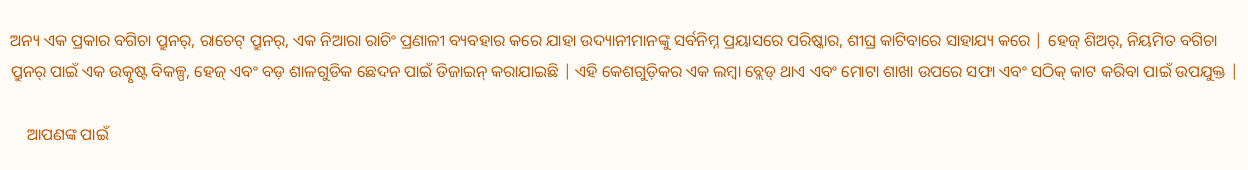ଅନ୍ୟ ଏକ ପ୍ରକାର ବଗିଚା ପ୍ରୁନର୍, ରାଚେଟ୍ ପ୍ରୁନର୍, ଏକ ନିଆରା ରାଚିଂ ପ୍ରଣାଳୀ ବ୍ୟବହାର କରେ ଯାହା ଉଦ୍ୟାନୀମାନଙ୍କୁ ସର୍ବନିମ୍ନ ପ୍ରୟାସରେ ପରିଷ୍କାର, ଶୀଘ୍ର କାଟିବାରେ ସାହାଯ୍ୟ କରେ | ହେଜ୍ ଶିଅର୍, ନିୟମିତ ବଗିଚା ପ୍ରୁନର୍ ପାଇଁ ଏକ ଉତ୍କୃଷ୍ଟ ବିକଳ୍ପ, ହେଜ୍ ଏବଂ ବଡ଼ ଶାଳଗୁଡିକ ଛେଦନ ପାଇଁ ଡିଜାଇନ୍ କରାଯାଇଛି | ଏହି କେଶଗୁଡ଼ିକର ଏକ ଲମ୍ବା ବ୍ଲେଡ୍ ଥାଏ ଏବଂ ମୋଟା ଶାଖା ଉପରେ ସଫା ଏବଂ ସଠିକ୍ କାଟ କରିବା ପାଇଁ ଉପଯୁକ୍ତ |

    ଆପଣଙ୍କ ପାଇଁ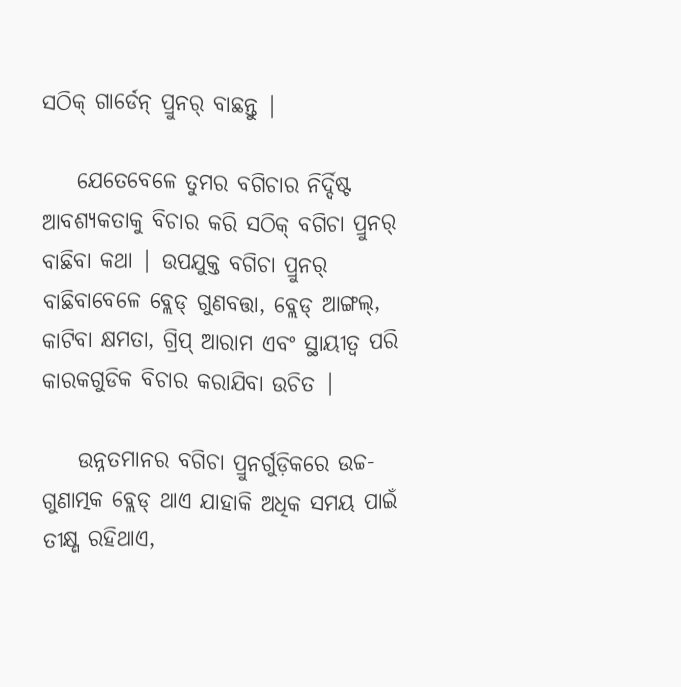ସଠିକ୍ ଗାର୍ଡେନ୍ ପ୍ରୁନର୍ ବାଛନ୍ତୁ |

    ଯେତେବେଳେ ତୁମର ବଗିଚାର ନିର୍ଦ୍ଦିଷ୍ଟ ଆବଶ୍ୟକତାକୁ ବିଚାର କରି ସଠିକ୍ ବଗିଚା ପ୍ରୁନର୍ ବାଛିବା କଥା | ଉପଯୁକ୍ତ ବଗିଚା ପ୍ରୁନର୍ ବାଛିବାବେଳେ ବ୍ଲେଡ୍ ଗୁଣବତ୍ତା, ବ୍ଲେଡ୍ ଆଙ୍ଗଲ୍, କାଟିବା କ୍ଷମତା, ଗ୍ରିପ୍ ଆରାମ ଏବଂ ସ୍ଥାୟୀତ୍ୱ ପରି କାରକଗୁଡିକ ବିଚାର କରାଯିବା ଉଚିତ |

    ଉନ୍ନତମାନର ବଗିଚା ପ୍ରୁନର୍ଗୁଡ଼ିକରେ ଉଚ୍ଚ-ଗୁଣାତ୍ମକ ବ୍ଲେଡ୍ ଥାଏ ଯାହାକି ଅଧିକ ସମୟ ପାଇଁ ତୀକ୍ଷ୍ଣ ରହିଥାଏ,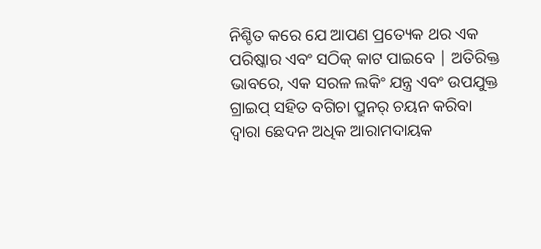ନିଶ୍ଚିତ କରେ ଯେ ଆପଣ ପ୍ରତ୍ୟେକ ଥର ଏକ ପରିଷ୍କାର ଏବଂ ସଠିକ୍ କାଟ ପାଇବେ | ଅତିରିକ୍ତ ଭାବରେ, ଏକ ସରଳ ଲକିଂ ଯନ୍ତ୍ର ଏବଂ ଉପଯୁକ୍ତ ଗ୍ରାଇପ୍ ସହିତ ବଗିଚା ପ୍ରୁନର୍ ଚୟନ କରିବା ଦ୍ୱାରା ଛେଦନ ଅଧିକ ଆରାମଦାୟକ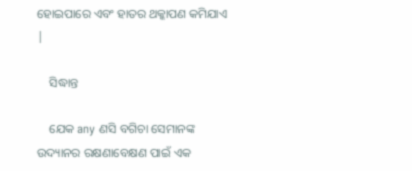ହୋଇପାରେ ଏବଂ ହାତର ଥକ୍କାପଣ କମିଯାଏ |

    ସିଦ୍ଧାନ୍ତ

    ଯେକ any ଣସି ବଗିଚା ସେମାନଙ୍କ ଉଦ୍ୟାନର ରକ୍ଷଣାବେକ୍ଷଣ ପାଇଁ ଏକ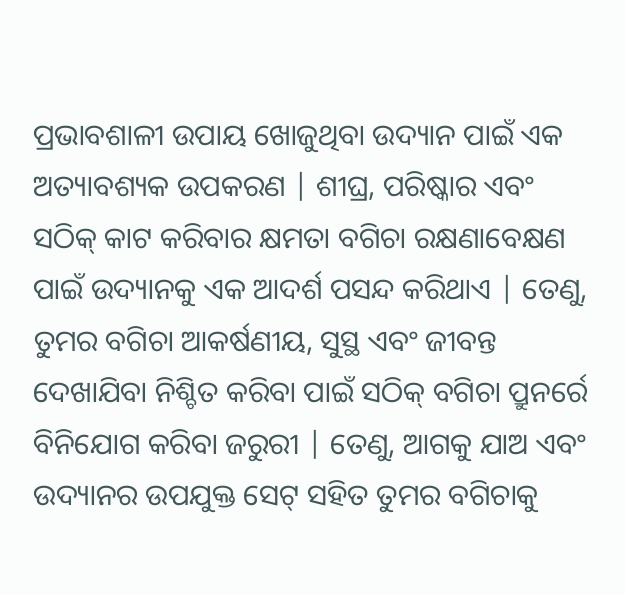ପ୍ରଭାବଶାଳୀ ଉପାୟ ଖୋଜୁଥିବା ଉଦ୍ୟାନ ପାଇଁ ଏକ ଅତ୍ୟାବଶ୍ୟକ ଉପକରଣ | ଶୀଘ୍ର, ପରିଷ୍କାର ଏବଂ ସଠିକ୍ କାଟ କରିବାର କ୍ଷମତା ବଗିଚା ରକ୍ଷଣାବେକ୍ଷଣ ପାଇଁ ଉଦ୍ୟାନକୁ ଏକ ଆଦର୍ଶ ପସନ୍ଦ କରିଥାଏ | ତେଣୁ, ତୁମର ବଗିଚା ଆକର୍ଷଣୀୟ, ସୁସ୍ଥ ଏବଂ ଜୀବନ୍ତ ଦେଖାଯିବା ନିଶ୍ଚିତ କରିବା ପାଇଁ ସଠିକ୍ ବଗିଚା ପ୍ରୁନର୍ରେ ବିନିଯୋଗ କରିବା ଜରୁରୀ | ତେଣୁ, ଆଗକୁ ଯାଅ ଏବଂ ଉଦ୍ୟାନର ଉପଯୁକ୍ତ ସେଟ୍ ସହିତ ତୁମର ବଗିଚାକୁ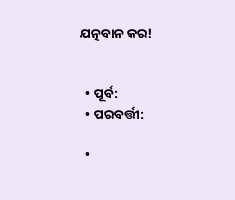ଯତ୍ନବାନ କର!


  • ପୂର୍ବ:
  • ପରବର୍ତ୍ତୀ:

  •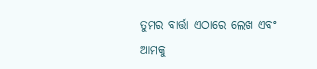ତୁମର ବାର୍ତ୍ତା ଏଠାରେ ଲେଖ ଏବଂ ଆମକୁ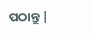ପଠାନ୍ତୁ |